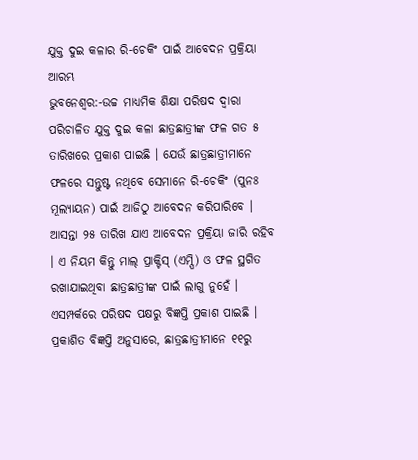ଯୁକ୍ତ ଦୁଇ କଳାର ରି-ଚେକିଂ ପାଇଁ ଆବେଦନ ପ୍ରକ୍ରିୟା ଆରମ୍ଭ
ଭୁବନେଶ୍ୱର:-ଉଚ୍ଚ ମାଧ୍ୟମିକ ଶିକ୍ଷା ପରିଷଦ ଦ୍ୱାରା ପରିଚାଳିତ ଯୁକ୍ତ ଦୁଇ କଳା ଛାତ୍ରଛାତ୍ରୀଙ୍କ ଫଳ ଗତ ୫ ତାରିଖରେ ପ୍ରକାଶ ପାଇଛି । ଯେଉଁ ଛାତ୍ରଛାତ୍ରୀମାନେ ଫଳରେ ସନ୍ତୁଷ୍ଟ ନଥିବେ ସେମାନେ ରି-ଚେକିଂ (ପୁନଃ ମୂଲ୍ୟାୟନ) ପାଇଁ ଆଜିଠୁ ଆବେଦନ କରିପାରିବେ । ଆସନ୍ତା ୨୫ ତାରିଖ ଯାଏ ଆବେଦନ ପ୍ରକ୍ରିୟା ଜାରି ରହିବ । ଏ ନିୟମ କିନ୍ତୁ ମାଲ୍ ପ୍ରାକ୍ଟିସ୍ (ଏମ୍ପି) ଓ ଫଳ ସ୍ଥଗିତ ରଖାଯାଇଥିବା ଛାତ୍ରଛାତ୍ରୀଙ୍କ ପାଇଁ ଲାଗୁ ନୁହେଁ । ଏସମ୍ପର୍କରେ ପରିଷଦ ପକ୍ଷରୁ ବିଜ୍ଞପ୍ତି ପ୍ରକାଶ ପାଇଛି ।
ପ୍ରକାଶିତ ବିଜ୍ଞପ୍ତି ଅନୁସାରେ, ଛାତ୍ରଛାତ୍ରୀମାନେ ୧୧ରୁ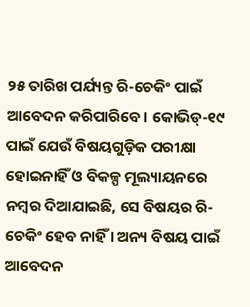୨୫ ତାରିଖ ପର୍ଯ୍ୟନ୍ତ ରି-ଚେକିଂ ପାଇଁ ଆବେଦନ କରିପାରିବେ। କୋଭିଡ୍-୧୯ ପାଇଁ ଯେଉଁ ବିଷୟଗୁଡ଼ିକ ପରୀକ୍ଷା ହୋଇନାହିଁ ଓ ବିକଳ୍ପ ମୂଲ୍ୟାୟନରେ ନମ୍ବର ଦିଆଯାଇଛି, ସେ ବିଷୟର ରି-ଚେକିଂ ହେବ ନାହିଁ । ଅନ୍ୟ ବିଷୟ ପାଇଁ ଆବେଦନ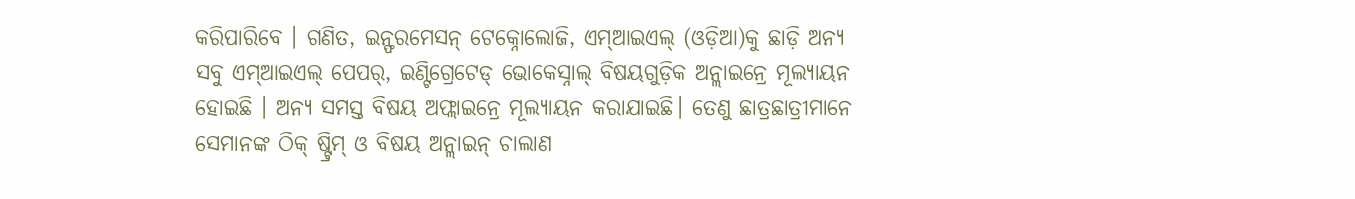କରିପାରିବେ । ଗଣିତ, ଇନ୍ଫରମେସନ୍ ଟେକ୍ନୋଲୋଜି, ଏମ୍ଆଇଏଲ୍ (ଓଡ଼ିଆ)କୁ ଛାଡ଼ି ଅନ୍ୟ ସବୁ ଏମ୍ଆଇଏଲ୍ ପେପର୍, ଇଣ୍ଟିଗ୍ରେଟେଡ୍ ଭୋକେସ୍ନାଲ୍ ବିଷୟଗୁଡ଼ିକ ଅନ୍ଲାଇନ୍ରେ ମୂଲ୍ୟାୟନ ହୋଇଛି । ଅନ୍ୟ ସମସ୍ତ ବିଷୟ ଅଫ୍ଲାଇନ୍ରେ ମୂଲ୍ୟାୟନ କରାଯାଇଛି। ତେଣୁ ଛାତ୍ରଛାତ୍ରୀମାନେ ସେମାନଙ୍କ ଠିକ୍ ଷ୍ଟ୍ରିମ୍ ଓ ବିଷୟ ଅନ୍ଲାଇନ୍ ଚାଲାଣ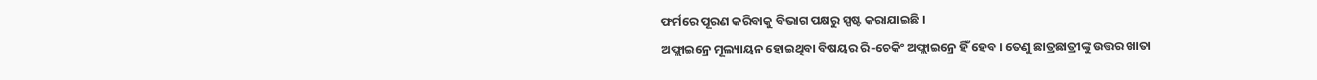ଫର୍ମରେ ପୂରଣ କରିବାକୁ ବିଭାଗ ପକ୍ଷରୁ ସ୍ପଷ୍ଟ କରାଯାଇଛି ।
ଅଫ୍ଲାଇନ୍ରେ ମୂଲ୍ୟାୟନ ହୋଇଥିବା ବିଷୟର ରି-ଚେକିଂ ଅଫ୍ଲାଇନ୍ରେ ହିଁ ହେବ । ତେଣୁ ଛାତ୍ରଛାତ୍ରୀଙ୍କୁ ଉତ୍ତର ଖାତା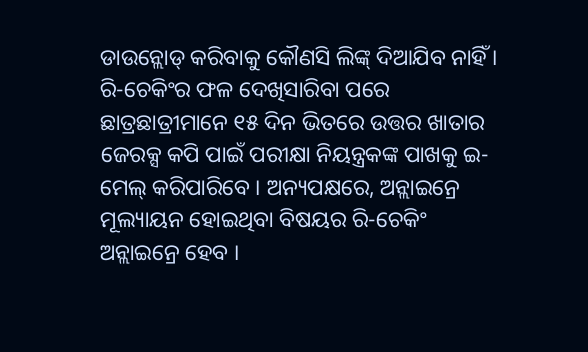ଡାଉନ୍ଲୋଡ୍ କରିବାକୁ କୌଣସି ଲିଙ୍କ୍ ଦିଆଯିବ ନାହିଁ । ରି-ଚେକିଂର ଫଳ ଦେଖିସାରିବା ପରେ ଛାତ୍ରଛାତ୍ରୀମାନେ ୧୫ ଦିନ ଭିତରେ ଉତ୍ତର ଖାତାର ଜେରକ୍ସ କପି ପାଇଁ ପରୀକ୍ଷା ନିୟନ୍ତ୍ରକଙ୍କ ପାଖକୁ ଇ-ମେଲ୍ କରିପାରିବେ । ଅନ୍ୟପକ୍ଷରେ, ଅନ୍ଲାଇନ୍ରେ ମୂଲ୍ୟାୟନ ହୋଇଥିବା ବିଷୟର ରି-ଚେକିଂ ଅନ୍ଲାଇନ୍ରେ ହେବ ।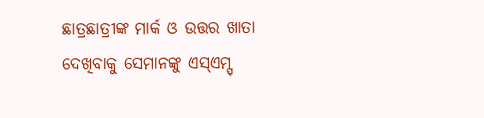ଛାତ୍ରଛାତ୍ରୀଙ୍କ ମାର୍କ ଓ ଉତ୍ତର ଖାତା ଦେଖିବାକୁ ସେମାନଙ୍କୁ ଏସ୍ଏମ୍ସ୍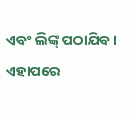ଏବଂ ଲିଙ୍କ୍ ପଠାଯିବ । ଏହାପରେ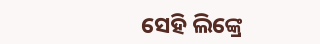ସେହି ଲିଙ୍କ୍ରେ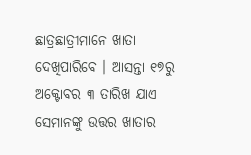ଛାତ୍ରଛାତ୍ରୀମାନେ ଖାତା ଦେଖିପାରିବେ । ଆସନ୍ତା ୧୭ରୁ ଅକ୍ଟୋବର ୩ ତାରିଖ ଯାଏ ସେମାନଙ୍କୁ ଉତ୍ତର ଖାତାର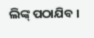ଲିଙ୍କ୍ ପଠାଯିବ ।